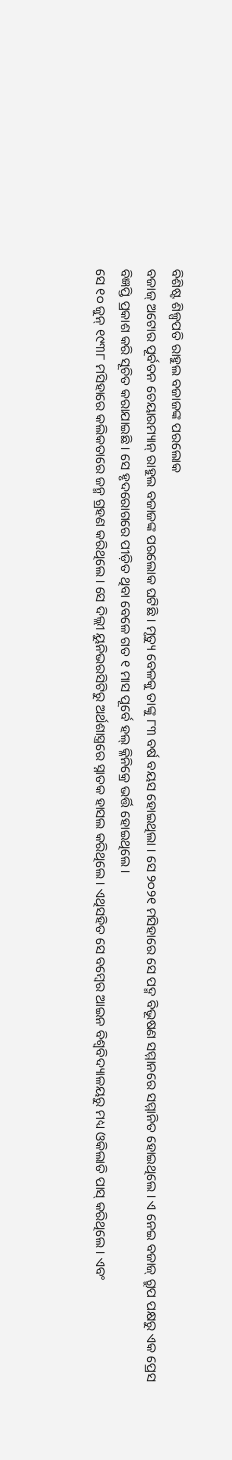ବିଶିଷ୍ଟ ଶିଳ୍ପପତି ରାହୁଲ ବଜାଜଙ୍କ ପରଲୋକ
ବଜାଜ୍ ଅଟୋର ପୂର୍ବତନ ଚେୟାରମ୍ୟାନ୍ ରାହୁଲ ବଜାଜଙ୍କ ପରଲୋକ ଘଟିଛି । ମୃତ୍ୟୁ ବେଳକୁ ତାଙ୍କୁ ୮୩ ବର୍ଷ ବୟସ ହୋଇଥିଲା । ସେ ୨୦୨୧ ମସିହାରେ ସେ ପଦ୍ମ ବିଭୂଷଣ ସମ୍ମାନରେ ସମ୍ମାନିତ ହୋଇଥିଲେ । ଏ ନେଇ ବଜାଜ୍ ଗ୍ରୁପ ପକ୍ଷରୁ ଏକ ପ୍ରେସ ବିଜ୍ଞପ୍ତି ପ୍ରକାଶ କରି ସୂଚିତ କରାଯାଇଛି । ସେ ହୃଦରୋଗରେ ପୀଡ଼ିତ ଥିବା ବେଳେ ଗତ ୧ ମାସ ପୂର୍ବେ ହଲ୍ କ୍ଳିନିକ୍ରେ ଭର୍ତ୍ତି ହୋଇଥିଲେ ।
ସେ ୧୦ ଜୁନ୍ ୧୯୩୮ ମସିହାରେ କଲିକତାରେ ଜନ୍ମ ଗ୍ରହଣ କରିଥିଲେ । ସେ ଦିଲ୍ଲୀ ୟୁନିଭରସିଟିରୁ ଅର୍ଥଶାସ୍ତ୍ରରେ ସ୍ନାତକ ହାସଲ କରିଥିଲେ । ଏଥିସହିତ ସେ ବମ୍ୱେର ଆଇନ ବିଶ୍ୱବିଦ୍ୟାଳୟରୁ ମଧ୍ୟ ଓକିଲାତି ପାସ୍ କରିଥିଲେ । ଏବଂ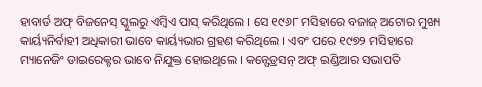ହାବାର୍ଡ ଅଫ୍ ବିଜନେସ୍ ସ୍କୁଲରୁ ଏମ୍ବିଏ ପାସ୍ କରିଥିଲେ । ସେ ୧୯୬୮ ମସିହାରେ ବଜାଜ୍ ଅଟୋର ମୁଖ୍ୟ କାର୍ୟ୍ୟନିର୍ବାହୀ ଅଧିକାରୀ ଭାବେ କାର୍ୟ୍ୟଭାର ଗ୍ରହଣ କରିଥିଲେ । ଏବଂ ପରେ ୧୯୭୨ ମସିହାରେ ମ୍ୟାନେଜିଂ ଡାଇରେକ୍ଟର ଭାବେ ନିଯୁକ୍ତ ହୋଇଥିଲେ । କନ୍ଫେଡ୍ରସନ୍ ଅଫ୍ ଇଣ୍ଡିଆର ସଭାପତି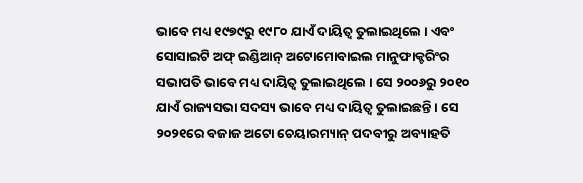ଭାବେ ମଧ୍ୟ ୧୯୭୯ରୁ ୧୯୮୦ ଯାଏଁ ଦାୟିତ୍ୱ ତୁଲାଇଥିଲେ । ଏବଂ ସୋସାଇଟି ଅଫ୍ ଇଣ୍ଡିଆନ୍ ଅଟୋମୋବାଇଲ ମାନୁଫାକ୍ଚରିଂର ସଭାପତି ଭାବେ ମଧ୍ୟ ଦାୟିତ୍ୱ ତୁଲାଇଥିଲେ । ସେ ୨୦୦୬ରୁ ୨୦୧୦ ଯାଏଁ ରାଜ୍ୟସଭା ସଦସ୍ୟ ଭାବେ ମଧ୍ୟ ଦାୟିତ୍ୱ ତୁଲାଇଛନ୍ତି । ସେ ୨୦୨୧ରେ ବଜାଜ ଅଟୋ ଚେୟାରମ୍ୟାନ୍ ପଦବୀରୁ ଅବ୍ୟାହତି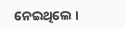ନେଇଥିଲେ ।